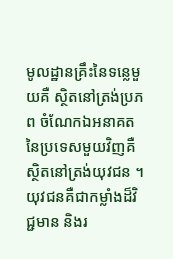មូលដ្ឋានគ្រឹះនៃទន្លេមួយគឺ ស្ថិតនៅត្រង់ប្រភព ចំណែកឯអនាគត នៃប្រទេសមួយវិញគឺ ស្ថិតនៅត្រង់យុវជន ។ យុវជនគឺជាកម្លាំងដ៏វិជ្ជមាន និងរ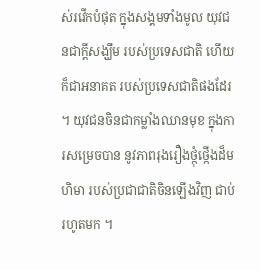ស់រវើកបំផុត ក្នុងសង្គមទាំងមូល យុវជនជាក្តីសង្ឃឹម របស់ប្រទេសជាតិ ហើយក៏ជាអនាគត របស់ប្រទេសជាតិផងដែរ ។ យុវជនចិនជាកម្លាំងឈានមុខ ក្នុងការសម្រេចបាន នូវភាពរុងរឿងថ្កុំថ្កើងដ៏មហិមា របស់ប្រជាជាតិចិនឡើងវិញ ជាប់រហូតមក ។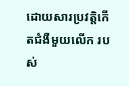ដោយសារប្រវតិ្តកើតជំងឺមួយលើក របស់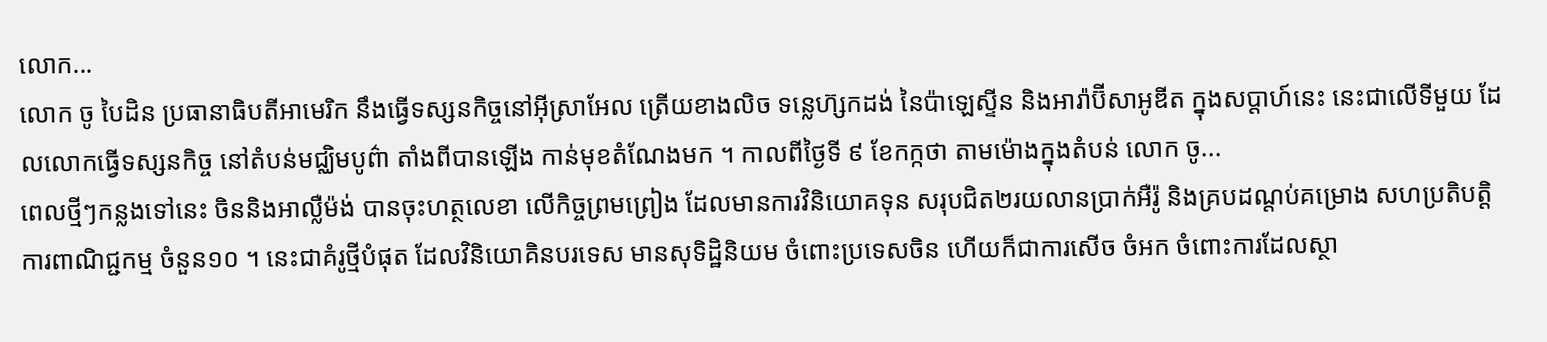លោក...
លោក ចូ បៃដិន ប្រធានាធិបតីអាមេរិក នឹងធ្វើទស្សនកិច្ចនៅអ៊ីស្រាអែល ត្រើយខាងលិច ទន្លេហ៊្សកដង់ នៃប៉ាឡេស្ទីន និងអារ៉ាប៊ីសាអូឌីត ក្នុងសប្តាហ៍នេះ នេះជាលើទីមួយ ដែលលោកធ្វើទស្សនកិច្ច នៅតំបន់មជ្ឈិមបូព៌ា តាំងពីបានឡើង កាន់មុខតំណែងមក ។ កាលពីថ្ងៃទី ៩ ខែកក្កថា តាមម៉ោងក្នុងតំបន់ លោក ចូ...
ពេលថ្មីៗកន្លងទៅនេះ ចិននិងអាល្លឺម៉ង់ បានចុះហត្ថលេខា លើកិច្ចព្រមព្រៀង ដែលមានការវិនិយោគទុន សរុបជិត២រយលានប្រាក់អឺរ៉ូ និងគ្របដណ្តប់គម្រោង សហប្រតិបត្តិការពាណិជ្ជកម្ម ចំនួន១០ ។ នេះជាគំរូថ្មីបំផុត ដែលវិនិយោគិនបរទេស មានសុទិដ្ឋិនិយម ចំពោះប្រទេសចិន ហើយក៏ជាការសើច ចំអក ចំពោះការដែលស្ថា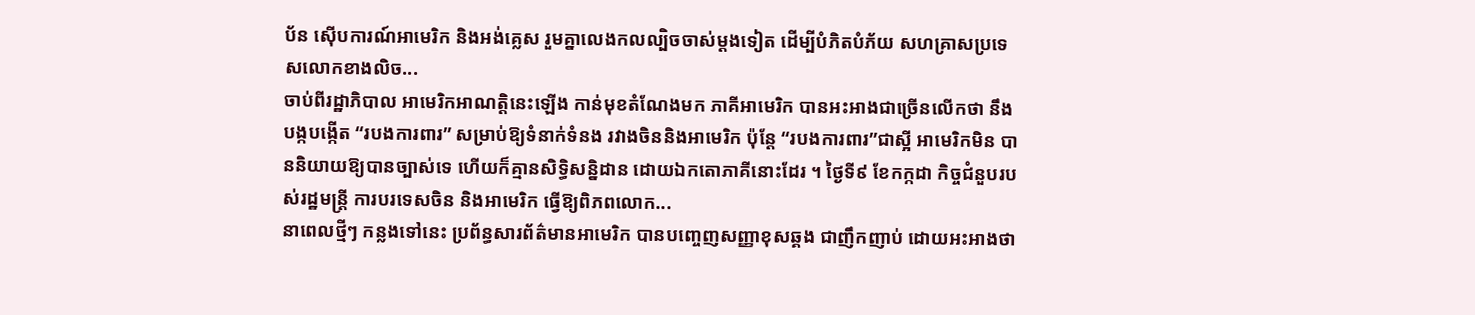ប័ន ស៊ើបការណ៍អាមេរិក និងអង់គ្លេស រួមគ្នាលេងកលល្បិចចាស់ម្តងទៀត ដើម្បីបំភិតបំភ័យ សហគ្រាសប្រទេសលោកខាងលិច...
ចាប់ពីរដ្ឋាភិបាល អាមេរិកអាណត្តិនេះឡើង កាន់មុខតំណែងមក ភាគីអាមេរិក បានអះអាងជាច្រើនលើកថា នឹងបង្កបង្កើត “របងការពារ” សម្រាប់ឱ្យទំនាក់ទំនង រវាងចិននិងអាមេរិក ប៉ុន្តែ “របងការពារ”ជាស្អី អាមេរិកមិន បាននិយាយឱ្យបានច្បាស់ទេ ហើយក៏គ្មានសិទ្ធិសន្និដាន ដោយឯកតោភាគីនោះដែរ ។ ថ្ងៃទី៩ ខែកក្កដា កិច្ចជំនួបរបស់រដ្ឋមន្ត្រី ការបរទេសចិន និងអាមេរិក ធ្វើឱ្យពិភពលោក...
នាពេលថ្មីៗ កន្លងទៅនេះ ប្រព័ន្ធសារព័ត៌មានអាមេរិក បានបញ្ចេញសញ្ញាខុសឆ្គង ជាញឹកញាប់ ដោយអះអាងថា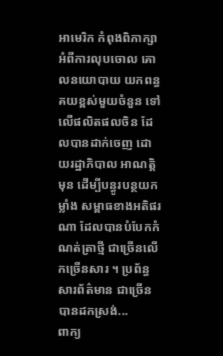អាមេរិក កំពុងពិភាក្សា អំពីការលុបចោល គោលនយោបាយ យកពន្ធគយខ្ពស់មួយចំនួន ទៅលើផលិតផលចិន ដែលបានដាក់ចេញ ដោយរដ្ឋាភិបាល អាណតិ្តមុន ដើម្បីបន្ធូរបន្ថយកម្លាំង សម្ពាធខាងអតិផរណា ដែលបានបំបែកកំណត់ត្រាថ្មី ជាច្រើនលើកច្រើនសារ ។ ប្រព័ន្ធសារព័ត៌មាន ជាច្រើនបានដកស្រង់...
ពាក្យ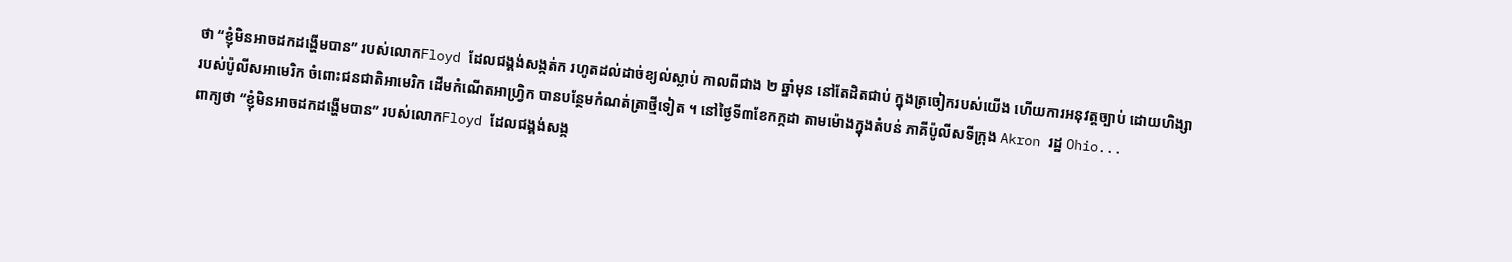ថា “ខ្ញុំមិនអាចដកដង្ហើមបាន” របស់លោកFloyd ដែលជង្គង់សង្កត់ក រហូតដល់ដាច់ខ្យល់ស្លាប់ កាលពីជាង ២ ឆ្នាំមុន នៅតែដិតជាប់ ក្នុងត្រចៀករបស់យើង ហើយការអនុវត្តច្បាប់ ដោយហិង្សារបស់ប៉ូលីសអាមេរិក ចំពោះជនជាតិអាមេរិក ដើមកំណើតអាហ្វ្រិក បានបន្ថែមកំណត់ត្រាថ្មីទៀត ។ នៅថ្ងៃទី៣ខែកក្កដា តាមម៉ោងក្នុងតំបន់ ភាគីប៉ូលីសទីក្រុង Akron រដ្ឋ Ohio...
ពាក្យថា “ខ្ញុំមិនអាចដកដង្ហើមបាន” របស់លោកFloyd ដែលជង្គង់សង្ក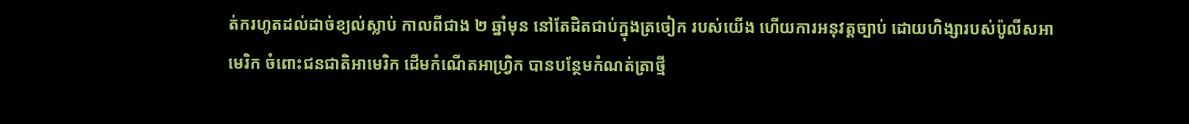ត់ករហូតដល់ដាច់ខ្យល់ស្លាប់ កាលពីជាង ២ ឆ្នាំមុន នៅតែដិតជាប់ក្នុងត្រចៀក របស់យើង ហើយការអនុវត្តច្បាប់ ដោយហិង្សារបស់ប៉ូលីសអាមេរិក ចំពោះជនជាតិអាមេរិក ដើមកំណើតអាហ្វ្រិក បានបន្ថែមកំណត់ត្រាថ្មី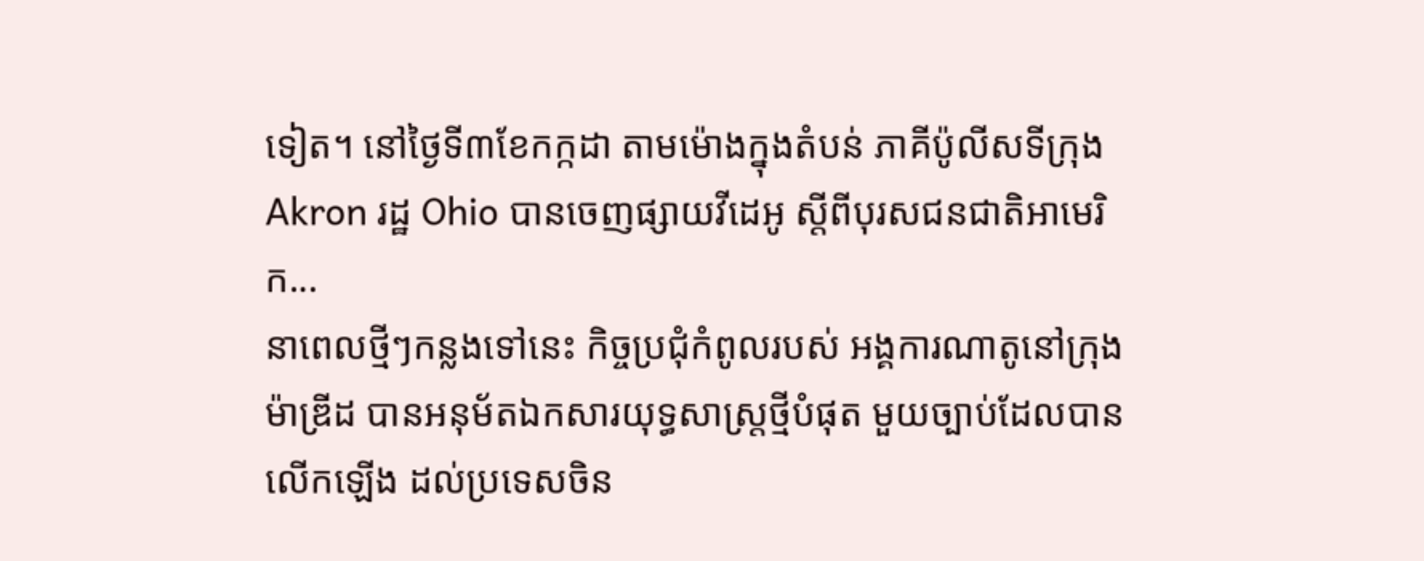ទៀត។ នៅថ្ងៃទី៣ខែកក្កដា តាមម៉ោងក្នុងតំបន់ ភាគីប៉ូលីសទីក្រុង Akron រដ្ឋ Ohio បានចេញផ្សាយវីដេអូ ស្តីពីបុរសជនជាតិអាមេរិក...
នាពេលថ្មីៗកន្លងទៅនេះ កិច្ចប្រជុំកំពូលរបស់ អង្គការណាតូនៅក្រុងម៉ាឌ្រីដ បានអនុម័តឯកសារយុទ្ធសាស្ត្រថ្មីបំផុត មួយច្បាប់ដែលបានលើកឡើង ដល់ប្រទេសចិន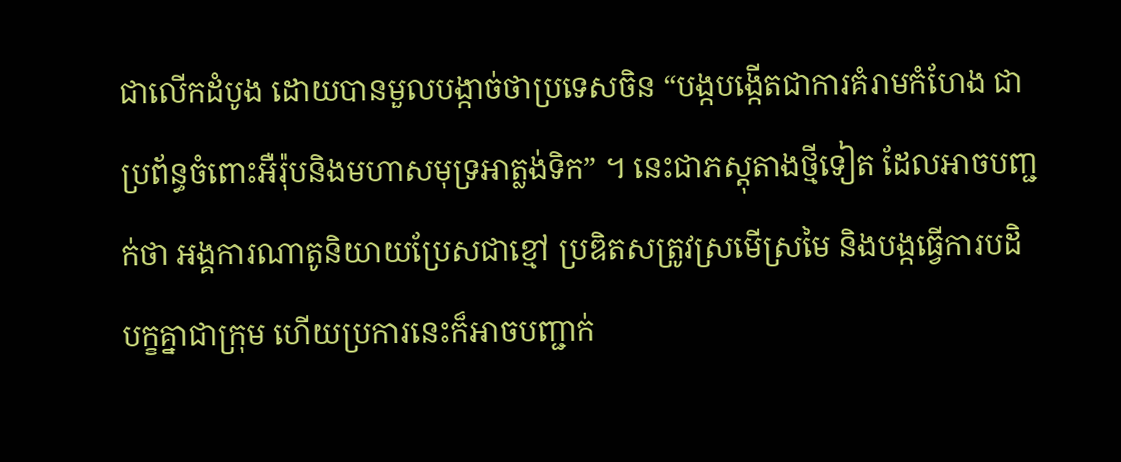ជាលើកដំបូង ដោយបានមួលបង្កាច់ថាប្រទេសចិន “បង្កបង្កើតជាការគំរាមកំហែង ជាប្រព័ន្ធចំពោះអឺរ៉ុបនិងមហាសមុទ្រអាត្លង់ទិក” ។ នេះជាភស្តុតាងថ្មីទៀត ដែលអាចបញ្ជក់ថា អង្គការណាតូនិយាយប្រែសជាខ្មៅ ប្រឌិតសត្រូវស្រមើស្រមៃ និងបង្កធ្វើការបដិបក្ខគ្នាជាក្រុម ហើយប្រការនេះក៏អាចបញ្ជាក់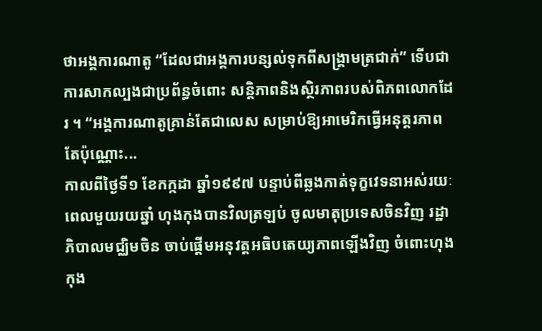ថាអង្គការណាតូ “ដែលជាអង្គការបន្សល់ទុកពីសង្គ្រាមត្រជាក់” ទើបជាការសាកល្បងជាប្រព័ន្ធចំពោះ សន្តិភាពនិងស្ថិរភាពរបស់ពិភពលោកដែរ ។ “អង្គការណាតូគ្រាន់តែជាលេស សម្រាប់ឱ្យអាមេរិកធ្វើអនុត្តរភាពតែប៉ុណ្ណោះ...
កាលពីថ្ងៃទី១ ខែកក្កដា ឆ្នាំ១៩៩៧ បន្ទាប់ពីឆ្លងកាត់ទុក្ខវេទនាអស់រយៈពេលមួយរយឆ្នាំ ហុងកុងបានវិលត្រឡប់ ចូលមាតុប្រទេសចិនវិញ រដ្ឋាភិបាលមជ្ឈិមចិន ចាប់ផ្តើមអនុវត្តអធិបតេយ្យភាពឡើងវិញ ចំពោះហុងកុង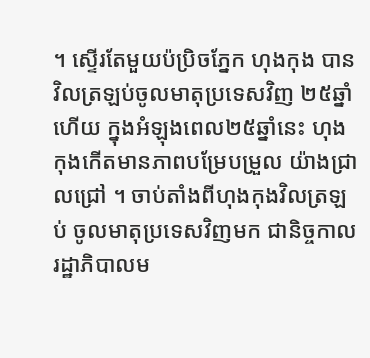។ ស្ទើរតែមួយប៉ប្រិចភ្នែក ហុងកុង បានវិលត្រឡប់ចូលមាតុប្រទេសវិញ ២៥ឆ្នាំហើយ ក្នុងអំឡុងពេល២៥ឆ្នាំនេះ ហុងកុងកើតមានភាពបម្រែបម្រួល យ៉ាងជ្រាលជ្រៅ ។ ចាប់តាំងពីហុងកុងវិលត្រឡប់ ចូលមាតុប្រទេសវិញមក ជានិច្ចកាល រដ្ឋាភិបាលម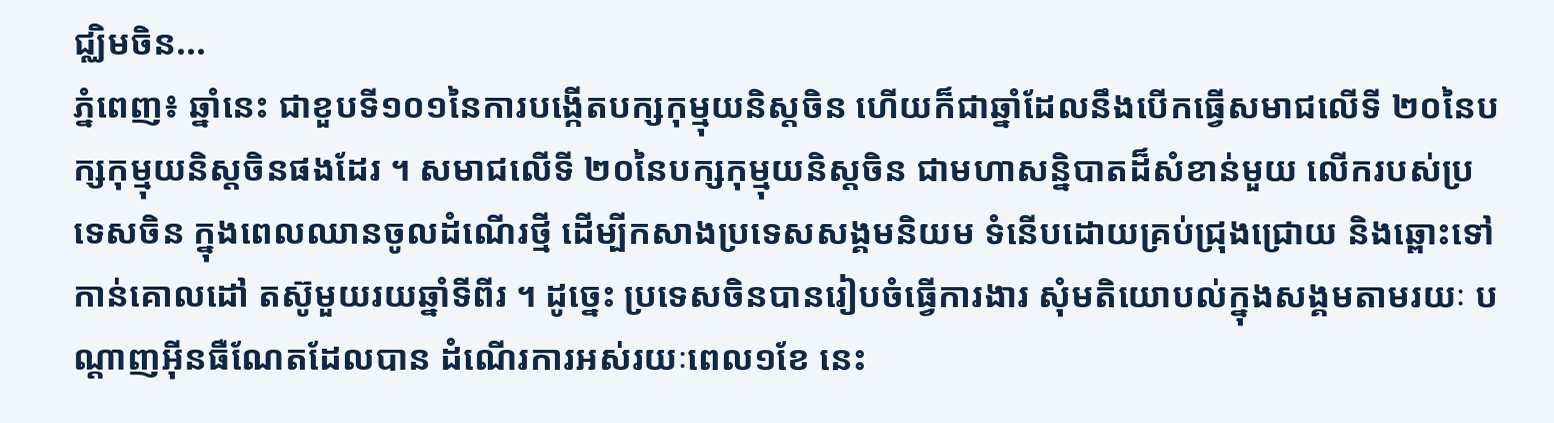ជ្ឈិមចិន...
ភ្នំពេញ៖ ឆ្នាំនេះ ជាខួបទី១០១នៃការបង្កើតបក្សកុម្មុយនិស្តចិន ហើយក៏ជាឆ្នាំដែលនឹងបើកធ្វើសមាជលើទី ២០នៃបក្សកុម្មុយនិស្តចិនផងដែរ ។ សមាជលើទី ២០នៃបក្សកុម្មុយនិស្តចិន ជាមហាសន្និបាតដ៏សំខាន់មួយ លើករបស់ប្រទេសចិន ក្នុងពេលឈានចូលដំណើរថ្មី ដើម្បីកសាងប្រទេសសង្គមនិយម ទំនើបដោយគ្រប់ជ្រុងជ្រោយ និងឆ្ពោះទៅកាន់គោលដៅ តស៊ូមួយរយឆ្នាំទីពីរ ។ ដូច្នេះ ប្រទេសចិនបានរៀបចំធ្វើការងារ សុំមតិយោបល់ក្នុងសង្គមតាមរយៈ បណ្តាញអ៊ីនធឺណែតដែលបាន ដំណើរការអស់រយៈពេល១ខែ នេះ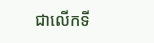ជាលើកទី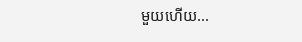មួយហើយ...